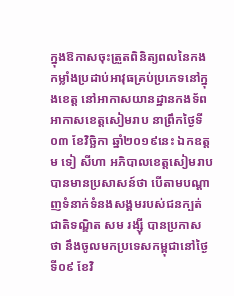ក្នុងឱកាសចុះត្រួតពិនិត្យពលនៃកងកម្លាំងប្រដាប់អាវុធគ្រប់ប្រភេទនៅក្នុងខេត្ត នៅអាកាសយានដ្ឋានកងទ័ពអាកាសខេត្តសៀមរាប នាព្រឹកថ្ងៃទី០៣ ខែវិច្ឆិកា ឆ្នាំ២០១៩នេះ ឯកឧត្ដម ទៀ សីហា អភិបាលខេត្តសៀមរាប បានមានប្រសាសន៍ថា បើតាមបណ្ដាញទំនាក់ទំនងសង្គមរបស់ជនក្បត់ជាតិទណ្ឌិត សម រង្ស៊ី បានប្រកាសថា នឹងចូលមកប្រទេសកម្ពុជានៅថ្ងៃទី០៩ ខែវិ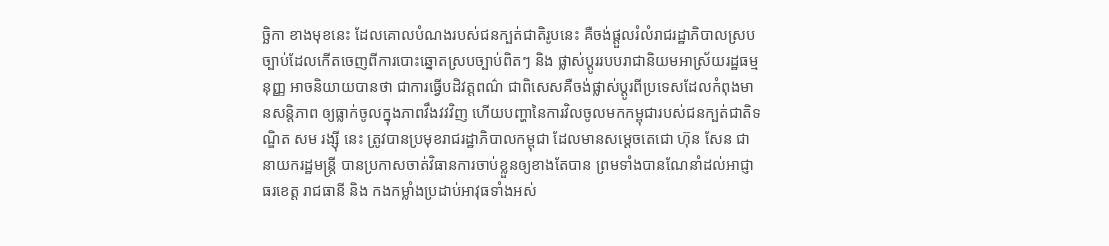ច្ឆិកា ខាងមុខនេះ ដែលគោលបំណងរបស់ជនក្បត់ជាតិរូបនេះ គឺចង់ផ្តួលរំលំរាជរដ្ឋាភិបាលស្របច្បាប់ដែលកើតចេញពីការបោះឆ្នោតស្របច្បាប់ពិតៗ និង ផ្លាស់ប្ដូររបបរាជានិយមអាស្រ័យរដ្ឋធម្មនុញ្ញ អាចនិយាយបានថា ជាការធ្វើបដិវត្តពណ៌ ជាពិសេសគឺចង់ផ្លាស់ប្ដូរពីប្រទេសដែលកំពុងមានសន្តិភាព ឲ្យធ្លាក់ចូលក្នុងភាពវឹងវវវិញ ហើយបញ្ហានៃការវិលចូលមកកម្ពុជារបស់ជនក្បត់ជាតិទណ្ឌិត សម រង្ស៊ី នេះ ត្រូវបានប្រមុខរាជរដ្ឋាភិបាលកម្ពុជា ដែលមានសម្ដេចតេជោ ហ៊ុន សែន ជានាយករដ្ឋមន្ត្រី បានប្រកាសចាត់វិធានការចាប់ខ្លួនឲ្យខាងតែបាន ព្រមទាំងបានណែនាំដល់អាជ្ញាធរខេត្ត រាជធានី និង កងកម្លាំងប្រដាប់អាវុធទាំងអស់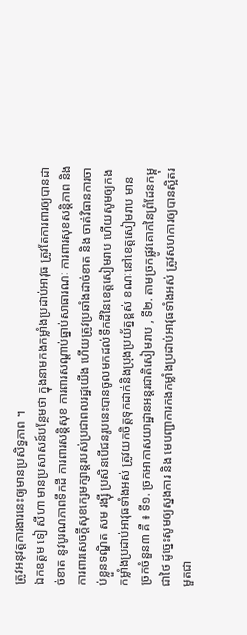ត្រូវអនុវត្តការងារនេះឲ្យមានប្រសិទ្ធភាព ។
ឯកឧត្ដម ទៀ សីហា មានប្រសាសន៍បន្ថែមថា ក្នុងនាមកងកម្លាំងប្រដាប់អាវុធ ត្រូវតែការពារឲ្យបានដាច់ខាត នូវបូរណភាពទឹកដី ការពារសន្តិសុខ ការពារសណ្ដាប់ធ្នាប់សាធារណៈ ការពារសុខសន្តិភាព និង ការពារសេចក្ដីសុខក្សេមក្សាន្តរបស់ប្រជាពលរដ្ឋយើង ហើយត្រូវប្រឆាំងដាច់ខាត និង ចាត់វិធានការចាប់ខ្លួនទណ្ឌិត សម រង្ស៊ី ប្រសិនបើជនរូបនេះបានចូលមកដល់ទឹកដីនៃខេត្តសៀមរាប ហើយសូមឲ្យកងកម្លាំងប្រដាប់អាវុធទាំងអស់ ត្រូវយកចិត្តទុកដាក់និងប្រុងប្រយ័ត្នខ្ពស់ ខណៈនៅខេត្តសៀមរាប មានច្រកចំនួន៣ គឺ ៖ ទី១. ច្រកអាកាសយាដ្ឋានអន្តរជាតិសៀមរាប , ទី២. តាមច្រកផ្លូវគោកនៃព្រំដែនកម្ពុជាថៃ ដូច្នេះសូមឲ្យស្នងការ និង មេបញ្ជាការកងកម្លាំងប្រដាប់អាវុធទាំងអស់ ត្រូវសហការឲ្យបានស្អិតរមួតជា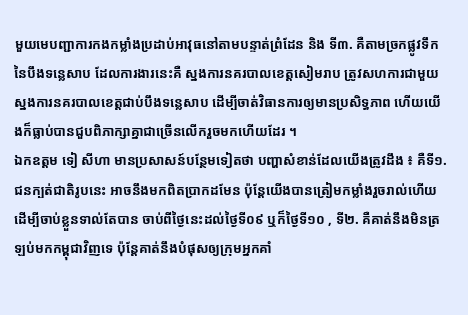មួយមេបញ្ជាការកងកម្លាំងប្រដាប់អាវុធនៅតាមបន្ទាត់ព្រំដែន និង ទី៣. គឺតាមច្រកផ្លូវទឹកនៃបឹងទន្លេសាប ដែលការងារនេះគឺ ស្នងការនគរបាលខេត្តសៀមរាប ត្រូវសហការជាមួយស្នងការនគរបាលខេត្តជាប់បឹងទន្លេសាប ដើម្បីចាត់វិធានការឲ្យមានប្រសិទ្ធភាព ហើយយើងក៏ធ្លាប់បានជួបពិភាក្សាគ្នាជាច្រើនលើករួចមកហើយដែរ ។
ឯកឧត្ដម ទៀ សីហា មានប្រសាសន៍បន្ថែមទៀតថា បញ្ហាសំខាន់ដែលយើងត្រូវដឹង ៖ គឺទី១. ជនក្បត់ជាតិរូបនេះ អាចនឹងមកពិតប្រាកដមែន ប៉ុន្តែយើងបានត្រៀមកម្លាំងរួចរាល់ហើយដើម្បីចាប់ខ្លួនទាល់តែបាន ចាប់ពីថ្ងៃនេះដល់ថ្ងៃទី០៩ ឬក៏ថ្ងៃទី១០ , ទី២. គឺគាត់នឹងមិនត្រឡប់មកកម្ពុជាវិញទេ ប៉ុន្តែគាត់នឹងបំផុសឲ្យក្រុមអ្នកគាំ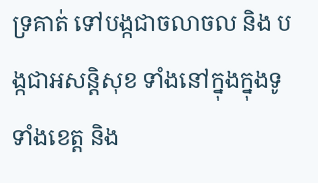ទ្រគាត់ ទៅបង្កជាចលាចល និង បង្កជាអសន្តិសុខ ទាំងនៅក្នុងក្នុងទូទាំងខេត្ត និង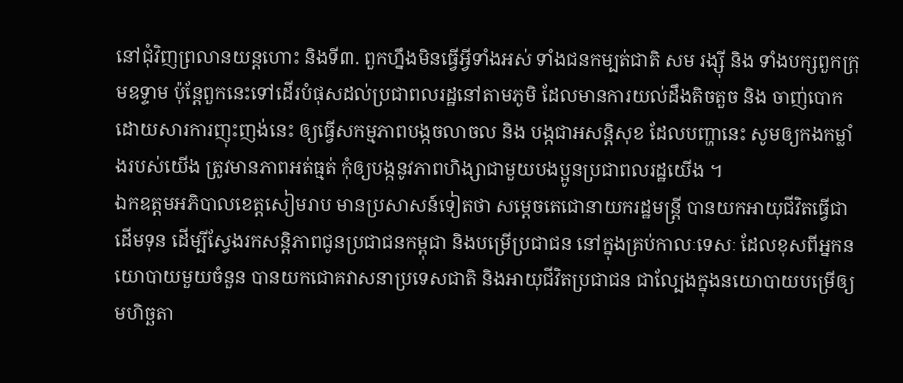នៅជុំវិញព្រលានយន្តហោះ និងទី៣. ពួកហ្នឹងមិនធ្វើអ្វីទាំងអស់ ទាំងជនកម្បត់ជាតិ សម រង្ស៊ី និង ទាំងបក្សពួកក្រុមឧទ្ទាម ប៉ុន្តែពួកនេះទៅដើរបំផុសដល់ប្រជាពលរដ្ឋនៅតាមភូមិ ដែលមានការយល់ដឹងតិចតួច និង ចាញ់បោកដោយសារការញុះញង់នេះ ឲ្យធ្វើសកម្មភាពបង្កចលាចល និង បង្កជាអសន្តិសុខ ដែលបញ្ហានេះ សូមឲ្យកងកម្លាំងរបស់យើង ត្រូវមានភាពអត់ធ្មត់ កុំឲ្យបង្កនូវភាពហិង្សាជាមួយបងប្អូនប្រជាពលរដ្ឋយើង ។
ឯកឧត្ដមអភិបាលខេត្តសៀមរាប មានប្រសាសន៍ទៀតថា សម្តេចតេជោនាយករដ្ឋមន្ត្រី បានយកអាយុជីវិតធ្វើជាដើមទុន ដើម្បីស្វែងរកសន្តិភាពជូនប្រជាជនកម្ពុជា និងបម្រើប្រជាជន នៅក្នុងគ្រប់កាលៈទេសៈ ដែលខុសពីអ្នកនយោបាយមួយចំនួន បានយកជោគវាសនាប្រទេសជាតិ និងអាយុជីវិតប្រជាជន ជាល្បែងក្នុងនយោបាយបម្រើឲ្យ មហិច្ឆតា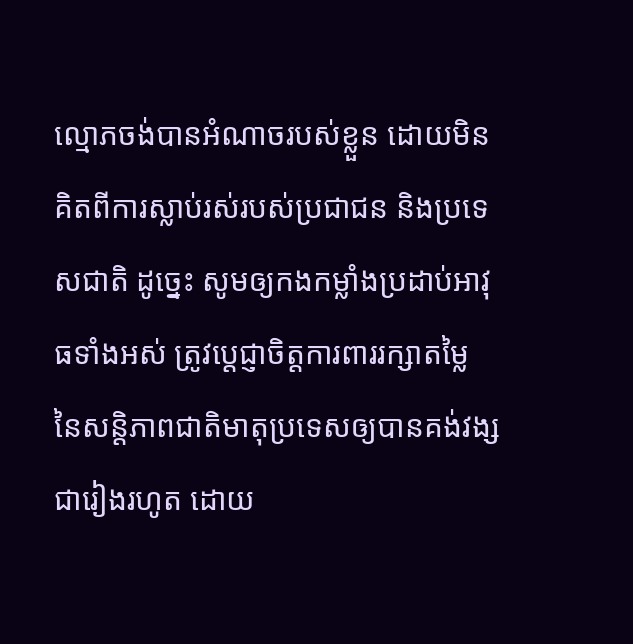ល្មោភចង់បានអំណាចរបស់ខ្លួន ដោយមិនគិតពីការស្លាប់រស់របស់ប្រជាជន និងប្រទេសជាតិ ដូច្នេះ សូមឲ្យកងកម្លាំងប្រដាប់អាវុធទាំងអស់ ត្រូវប្តេជ្ញាចិត្តការពាររក្សាតម្លៃ នៃសន្តិភាពជាតិមាតុប្រទេសឲ្យបានគង់វង្សជារៀងរហូត ដោយ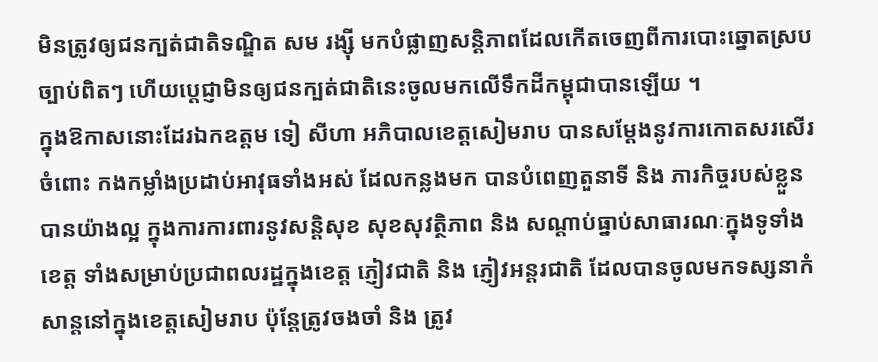មិនត្រូវឲ្យជនក្បត់ជាតិទណ្ឌិត សម រង្ស៊ី មកបំផ្លាញសន្តិភាពដែលកើតចេញពីការបោះឆ្នោតស្របច្បាប់ពិតៗ ហើយប្តេជ្ញាមិនឲ្យជនក្បត់ជាតិនេះចូលមកលើទឹកដីកម្ពុជាបានឡើយ ។
ក្នុងឱកាសនោះដែរឯកឧត្ដម ទៀ សីហា អភិបាលខេត្តសៀមរាប បានសម្ដែងនូវការកោតសរសើរចំពោះ កងកម្លាំងប្រដាប់អាវុធទាំងអស់ ដែលកន្លងមក បានបំពេញតួនាទី និង ភារកិច្ចរបស់ខ្លួនបានយ៉ាងល្អ ក្នុងការការពារនូវសន្តិសុខ សុខសុវត្ថិភាព និង សណ្ដាប់ធ្នាប់សាធារណៈក្នុងទូទាំងខេត្ត ទាំងសម្រាប់ប្រជាពលរដ្ឋក្នុងខេត្ត ភ្ញៀវជាតិ និង ភ្ញៀវអន្តរជាតិ ដែលបានចូលមកទស្សនាកំសាន្តនៅក្នុងខេត្តសៀមរាប ប៉ុន្តែត្រូវចងចាំ និង ត្រូវ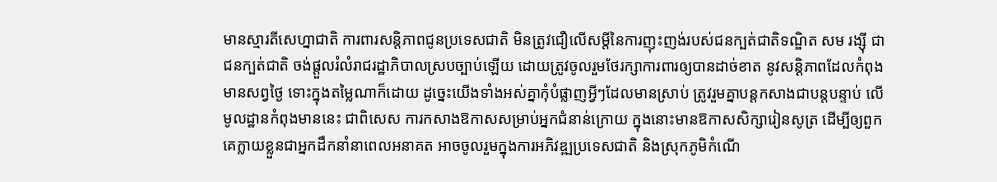មានស្មារតីសេហ្នាជាតិ ការពារសន្តិភាពជូនប្រទេសជាតិ មិនត្រូវជឿលើសម្តីនៃការញុះញង់របស់ជនក្បត់ជាតិទណ្ឌិត សម រង្ស៊ី ជាជនក្បត់ជាតិ ចង់ផ្តួលរំលំរាជរដ្ឋាភិបាលស្របច្បាប់ឡើយ ដោយត្រូវចូលរួមថែរក្សាការពារឲ្យបានដាច់ខាត នូវសន្ដិភាពដែលកំពុងមានសព្វថ្ងៃ ទោះក្នុងតម្លៃណាក៏ដោយ ដូច្នេះយើងទាំងអស់គ្នាកុំបំផ្លាញអ្វីៗដែលមានស្រាប់ ត្រូវរួមគ្នាបន្តកសាងជាបន្តបន្ទាប់ លើមូលដ្ឋានកំពុងមាននេះ ជាពិសេស ការកសាងឱកាសសម្រាប់អ្នកជំនាន់ក្រោយ ក្នុងនោះមានឱកាសសិក្សារៀនសូត្រ ដើម្បីឲ្យពួកគេក្លាយខ្លួនជាអ្នកដឹកនាំនាពេលអនាគត អាចចូលរួមក្នុងការអភិវឌ្ឍប្រទេសជាតិ និងស្រុកភូមិកំណើ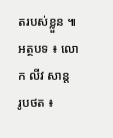តរបស់ខ្លួន ៕
អត្ថបទ ៖ លោក លីវ សាន្ត
រូបថត ៖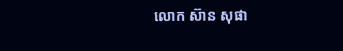លោក ស៊ាន សុផា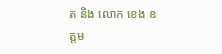ត និង លោក ខេង ឧត្ដម